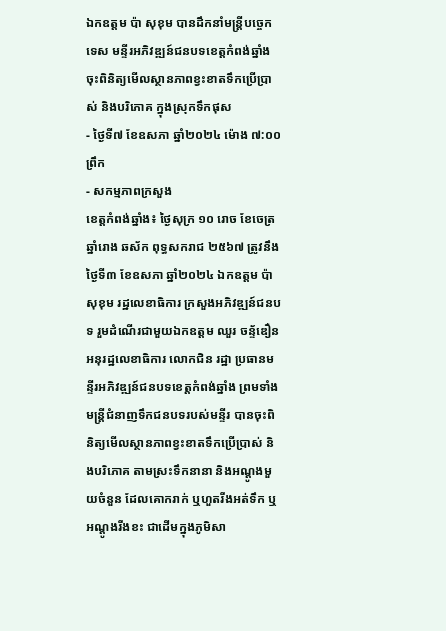ឯកឧត្តម ប៉ា សុខុម បានដឹកនាំមន្រ្តីបច្ចេកទេស មន្ទីរអភិវឌ្ឍន៍ជនបទខេត្តកំពង់ឆ្នាំង ចុះពិនិត្យមើលស្ថានភាពខ្វះខាតទឹកប្រើប្រាស់ និងបរិភោគ ក្នុងស្រុកទឹកផុស
- ថ្ងៃទី៧ ខែឧសភា ឆ្នាំ២០២៤ ម៉ោង ៧:០០ ព្រឹក
- សកម្មភាពក្រសួង
ខេត្តកំពង់ឆ្នាំង៖ ថ្ងៃសុក្រ ១០ រោច ខែចេត្រ ឆ្នាំរោង ឆស័ក ពុទ្ធសករាជ ២៥៦៧ ត្រូវនឹងថ្ងៃទី៣ ខែឧសភា ឆ្នាំ២០២៤ ឯកឧត្តម ប៉ា សុខុម រដ្ឋលេខាធិការ ក្រសួងអភិវឌ្ឍន៍ជនបទ រួមដំណើរជាមួយឯកឧត្តម ឈួរ ចន្ទ័ឌឿន អនុរដ្ឋលេខាធិការ លោកជិន រដ្ឋា ប្រធានមន្ទីរអភិវឌ្ឍន៍ជនបទខេត្តកំពង់ឆ្នាំង ព្រមទាំងមន្ត្រីជំនាញទឹកជនបទរបស់មន្ទីរ បានចុះពិនិត្យមើលស្ថានភាពខ្វះខាតទឹកប្រើប្រាស់ និងបរិភោគ តាមស្រះទឹកនានា និងអណ្តូងមួយចំនួន ដែលគោករាក់ ឬហួតរីងអត់ទឹក ឬអណ្តូងរីងខះ ជាដើមក្នុងភូមិសា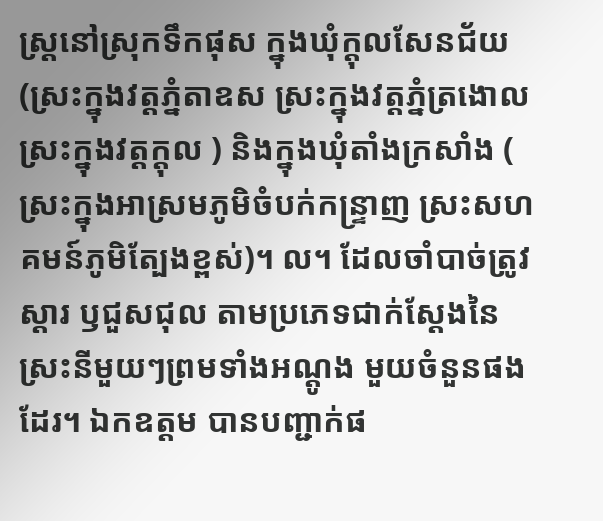ស្ត្រនៅស្រុកទឹកផុស ក្នុងឃុំក្តុលសែនជ័យ (ស្រះក្នុងវត្តភ្នំតាឧស ស្រះក្នុងវត្តភ្នំត្រងោល ស្រះក្នុងវត្តក្តុល ) និងក្នុងឃុំតាំងក្រសាំង ( ស្រះក្នុងអាស្រមភូមិចំបក់កន្ទ្រាញ ស្រះសហគមន៍ភូមិត្បែងខ្ពស់)។ ល។ ដែលចាំបាច់ត្រូវស្តារ ឫជួសជុល តាមប្រភេទជាក់ស្តែងនៃស្រះនីមួយៗព្រមទាំងអណ្តូង មួយចំនួនផងដែរ។ ឯកឧត្តម បានបញ្ជាក់ផ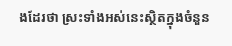ងដែរថា ស្រះទាំងអស់នេះស្ថិតក្នុងចំនួន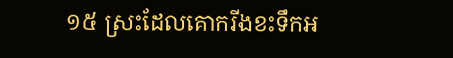១៥ ស្រះដែលគោករីងខះទឹកអ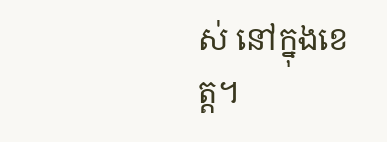ស់ នៅក្នុងខេត្ត។